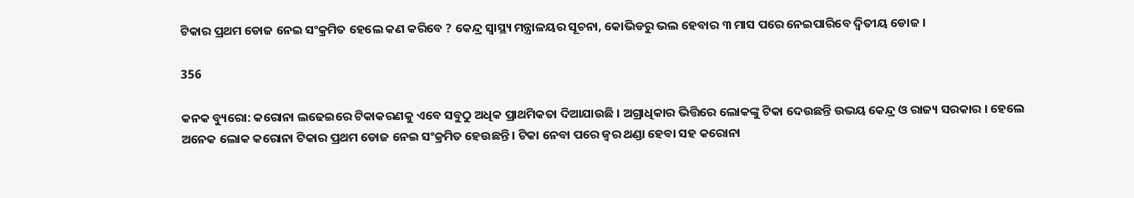ଟିକାର ପ୍ରଥମ ଡୋଜ ନେଇ ସଂକ୍ରମିତ ହେଲେ କଣ କରିବେ ? କେନ୍ଦ୍ର ସ୍ୱାସ୍ଥ୍ୟ ମନ୍ତ୍ରାଳୟର ସୂଚନା, କୋଭିଡରୁ ଭଲ ହେବାର ୩ ମାସ ପରେ ନେଇପାରିବେ ଦ୍ୱିତୀୟ ଡୋଜ ।

356

କନକ ବ୍ୟୁରୋ: କରୋନା ଲଢେଇରେ ଟିକାକରଣକୁ ଏବେ ସବୁଠୁ ଅଧିକ ପ୍ରାଥମିକତା ଦିଆଯାଉଛି । ଅଗ୍ରାଧିକାର ଭିତ୍ତିରେ ଲୋକଙ୍କୁ ଟିକା ଦେଉଛନ୍ତି ଉଭୟ କେନ୍ଦ୍ର ଓ ରାଜ୍ୟ ସରକାର । ହେଲେ ଅନେକ ଲୋକ କରୋନା ଟିକାର ପ୍ରଥମ ଡୋଜ ନେଇ ସଂକ୍ରମିତ ହେଉଛନ୍ତି । ଟିକା ନେବା ପରେ ଜ୍ୱର ଥଣ୍ଡା ହେବା ସହ କରୋନା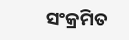ସଂକ୍ରମିତ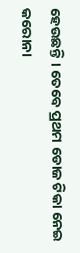ହେଉଛନ୍ତି । ତେବେ ପ୍ରଥମ ଡୋଜ ଟିକା ନେଇ କରୋନା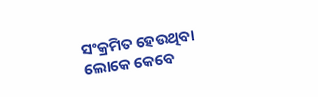ସଂକ୍ରମିତ ହେଉଥିବା ଲୋକେ କେବେ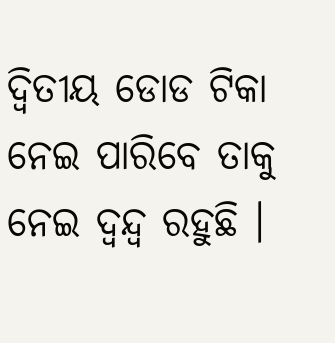ଦ୍ୱିତୀୟ ଡୋଡ ଟିକା ନେଇ ପାରିବେ ତାକୁ ନେଇ ଦ୍ୱନ୍ଦ୍ୱ ରହୁଛି ।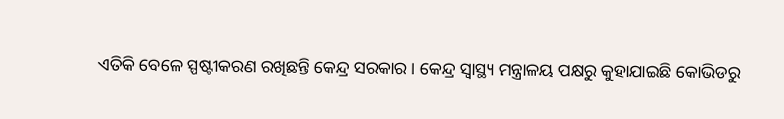ଏତିକି ବେଳେ ସ୍ପଷ୍ଟୀକରଣ ରଖିଛନ୍ତି କେନ୍ଦ୍ର ସରକାର । କେନ୍ଦ୍ର ସ୍ୱାସ୍ଥ୍ୟ ମନ୍ତ୍ରାଳୟ ପକ୍ଷରୁ କୁହାଯାଇଛି କୋଭିଡରୁ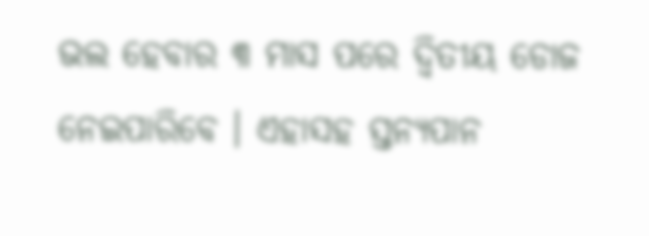ଭଲ ହେବାର ୩ ମାସ ପରେ ଦ୍ୱିତୀୟ ଡୋଜ ନେଇପାରିବେ । ଏହାସହ ସ୍ତନ୍ୟପାନ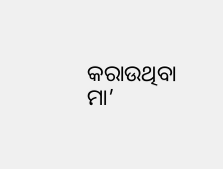କରାଉଥିବା ମା’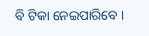ବି ଟିକା ନେଇପାରିବେ ।